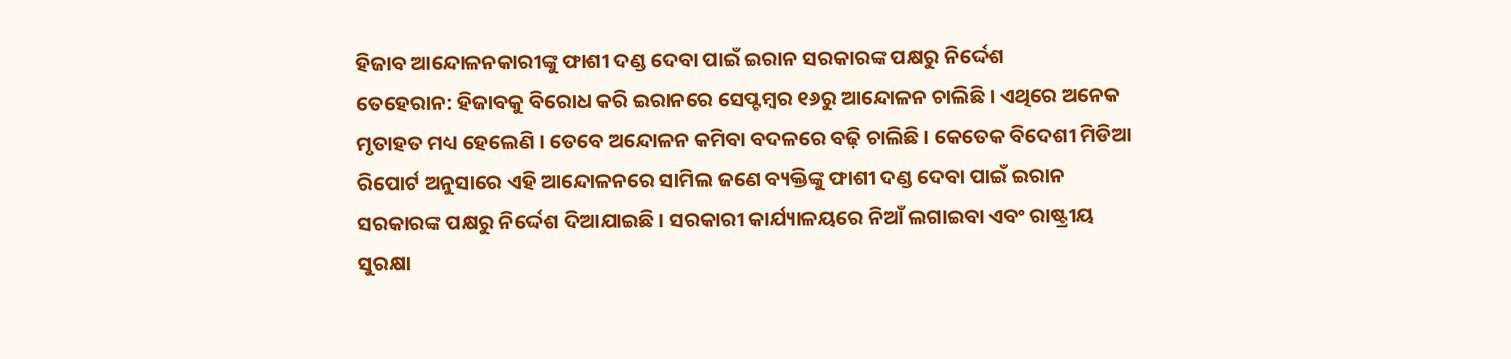ହିଜାବ ଆନ୍ଦୋଳନକାରୀଙ୍କୁ ଫାଶୀ ଦଣ୍ଡ ଦେବା ପାଇଁ ଇରାନ ସରକାରଙ୍କ ପକ୍ଷରୁ ନିର୍ଦ୍ଦେଶ
ତେହେରାନ: ହିଜାବକୁ ବିରୋଧ କରି ଇରାନରେ ସେପ୍ଟମ୍ବର ୧୬ରୁ ଆନ୍ଦୋଳନ ଚାଲିଛି । ଏଥିରେ ଅନେକ ମୃତାହତ ମଧ୍ୟ ହେଲେଣି । ତେବେ ଅନ୍ଦୋଳନ କମିବା ବଦଳରେ ବଢ଼ି ଚାଲିଛି । କେତେକ ବିଦେଶୀ ମିଡିଆ ରିପୋର୍ଟ ଅନୁସାରେ ଏହି ଆନ୍ଦୋଳନରେ ସାମିଲ ଜଣେ ବ୍ୟକ୍ତିଙ୍କୁ ଫାଶୀ ଦଣ୍ଡ ଦେବା ପାଇଁ ଇରାନ ସରକାରଙ୍କ ପକ୍ଷରୁ ନିର୍ଦ୍ଦେଶ ଦିଆଯାଇଛି । ସରକାରୀ କାର୍ଯ୍ୟାଳୟରେ ନିଆଁ ଲଗାଇବା ଏବଂ ରାଷ୍ଟ୍ରୀୟ ସୁରକ୍ଷା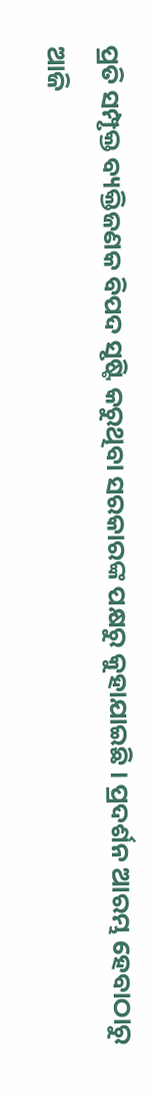ପ୍ରତି ସମ୍ପୃକ୍ତ ବ୍ୟକ୍ତିଜଣକ ବିପଦ ସୃଷ୍ଟି କରୁଥିବା ସରକାରଙ୍କ ପକ୍ଷରୁ କୁହାଯାଇଛି । ପ୍ରଦର୍ଶନ ଆରମ୍ଭ ହେବାଠାରୁ ଆଜି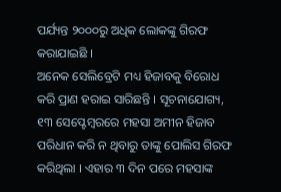ପର୍ଯ୍ୟନ୍ତ ୨୦୦୦ରୁ ଅଧିକ ଲୋକଙ୍କୁ ଗିରଫ କରାଯାଇଛି ।
ଅନେକ ସେଲିବ୍ରେଟି ମଧ୍ୟ ହିଜାବକୁ ବିରୋଧ କରି ପ୍ରାଣ ହରାଇ ସାରିଛନ୍ତି । ସୂଚନାଯୋଗ୍ୟ, ୧୩ ସେପ୍ଟେମ୍ବରରେ ମହସା ଅମୀନ ହିଜାବ ପରିଧାନ କରି ନ ଥିବାରୁ ତାଙ୍କୁ ପୋଲିସ ଗିରଫ କରିଥିଲା । ଏହାର ୩ ଦିନ ପରେ ମହସାଙ୍କ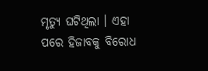ମୃତ୍ୟୁ ଘଟିଥିଲା । ଏହା ପରେ ହିଜାବକୁ ବିରୋଧ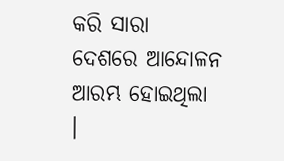କରି ସାରା ଦେଶରେ ଆନ୍ଦୋଳନ ଆରମ୍ଭ ହୋଇଥିଲା ।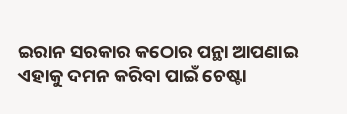ଇରାନ ସରକାର କଠୋର ପନ୍ଥା ଆପଣାଇ ଏହାକୁ ଦମନ କରିବା ପାଇଁ ଚେଷ୍ଟା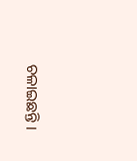ଚଳାଇଛନ୍ତି ।